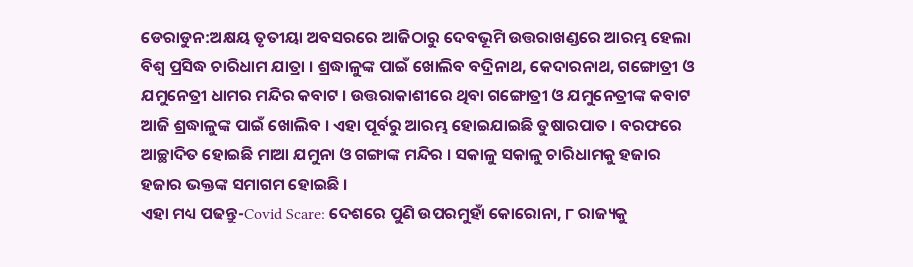ଡେରାଡୁନ:ଅକ୍ଷୟ ତୃତୀୟା ଅବସରରେ ଆଜିଠାରୁ ଦେବଭୂମି ଉତ୍ତରାଖଣ୍ଡରେ ଆରମ୍ଭ ହେଲା ବିଶ୍ବ ପ୍ରସିଦ୍ଧ ଚାରିଧାମ ଯାତ୍ରା । ଶ୍ରଦ୍ଧାଳୁଙ୍କ ପାଇଁ ଖୋଲିବ ବଦ୍ରିନାଥ, କେଦାରନାଥ, ଗଙ୍ଗୋତ୍ରୀ ଓ ଯମୁନେତ୍ରୀ ଧାମର ମନ୍ଦିର କବାଟ । ଉତ୍ତରାକାଶୀରେ ଥିବା ଗଙ୍ଗୋତ୍ରୀ ଓ ଯମୁନେତ୍ରୀଙ୍କ କବାଟ ଆଜି ଶ୍ରଦ୍ଧାଳୁଙ୍କ ପାଇଁ ଖୋଲିବ । ଏହା ପୂର୍ବରୁ ଆରମ୍ଭ ହୋଇଯାଇଛି ତୁଷାରପାତ । ବରଫରେ ଆଚ୍ଛାଦିତ ହୋଇଛି ମାଆ ଯମୁନା ଓ ଗଙ୍ଗାଙ୍କ ମନ୍ଦିର । ସକାଳୁ ସକାଳୁ ଚାରିଧାମକୁ ହଜାର ହଜାର ଭକ୍ତଙ୍କ ସମାଗମ ହୋଇଛି ।
ଏହା ମଧ୍ୟ ପଢନ୍ତୁ-Covid Scare: ଦେଶରେ ପୁଣି ଉପରମୁହାଁ କୋରୋନା, ୮ ରାଜ୍ୟକୁ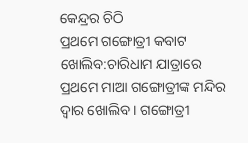କେନ୍ଦ୍ରର ଚିଠି
ପ୍ରଥମେ ଗଙ୍ଗୋତ୍ରୀ କବାଟ ଖୋଲିବ:ଚାରିଧାମ ଯାତ୍ରାରେ ପ୍ରଥମେ ମାଆ ଗଙ୍ଗୋତ୍ରୀଙ୍କ ମନ୍ଦିର ଦ୍ବାର ଖୋଲିବ । ଗଙ୍ଗୋତ୍ରୀ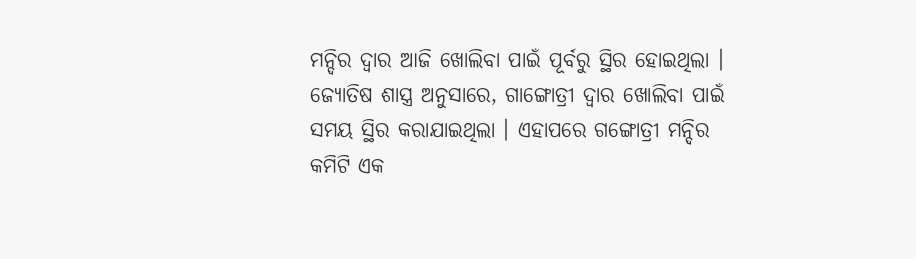ମନ୍ଦିର ଦ୍ବାର ଆଜି ଖୋଲିବା ପାଇଁ ପୂର୍ବରୁ ସ୍ଥିର ହୋଇଥିଲା । ଜ୍ୟୋତିଷ ଶାସ୍ତ୍ର ଅନୁସାରେ, ଗାଙ୍ଗୋତ୍ରୀ ଦ୍ୱାର ଖୋଲିବା ପାଇଁ ସମୟ ସ୍ଥିର କରାଯାଇଥିଲା । ଏହାପରେ ଗଙ୍ଗୋତ୍ରୀ ମନ୍ଦିର କମିଟି ଏକ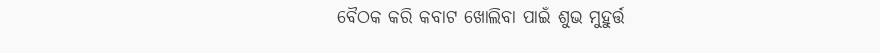ବୈଠକ କରି କବାଟ ଖୋଲିବା ପାଇଁ ଶୁଭ ମୁହୁର୍ତ୍ତ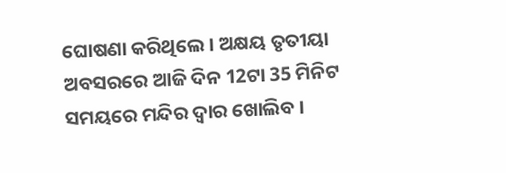ଘୋଷଣା କରିଥିଲେ । ଅକ୍ଷୟ ତୃତୀୟା ଅବସରରେ ଆଜି ଦିନ 12ଟା 35 ମିନିଟ ସମୟରେ ମନ୍ଦିର ଦ୍ବାର ଖୋଲିବ ।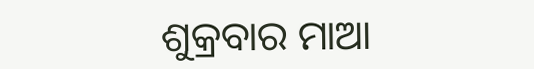ଶୁକ୍ରବାର ମାଆ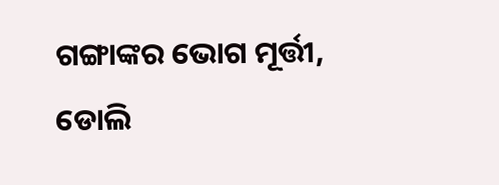ଗଙ୍ଗାଙ୍କର ଭୋଗ ମୂର୍ତ୍ତୀ, ଡୋଲି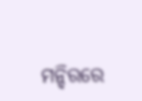ମନ୍ଦିରରେ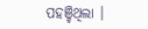ପହଞ୍ଚିଥିଲା ।